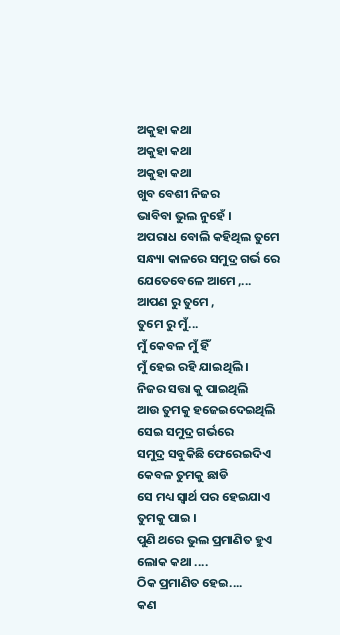ଅକୁହା କଥା
ଅକୁହା କଥା
ଅକୁହା କଥା
ଖୁବ ବେଶୀ ନିଜର
ଭାବିବା ଭୁଲ ନୁହେଁ ।
ଅପରାଧ ବୋଲି କହିଥିଲ ତୁମେ
ସନ୍ଧ୍ୟା କାଳରେ ସମୁଦ୍ର ଗର୍ଭ ରେ
ଯେତେବେଳେ ଆମେ ,...
ଆପଣ ରୁ ତୁମେ ,
ତୁମେ ରୁ ମୁଁ...
ମୁଁ କେବଳ ମୁଁ ହିଁ
ମୁଁ ହେଇ ରହି ଯାଇଥିଲି ।
ନିଜର ସତ୍ତା କୁ ପାଇଥିଲି
ଆଉ ତୁମକୁ ହଜେଇଦେଇଥିଲି
ସେଇ ସମୁଦ୍ର ଗର୍ଭରେ
ସମୁଦ୍ର ସବୁକିଛି ଫେରେଇଦିଏ
କେବଳ ତୁମକୁ ଛାଡି
ସେ ମଧ୍ୟ ସ୍ୱାର୍ଥ ପର ହେଇଯାଏ
ତୁମକୁ ପାଇ ।
ପୁଣି ଥରେ ଭୁଲ ପ୍ରମାଣିତ ହୁଏ
ଲୋକ କଥା ....
ଠିକ ପ୍ରମାଣିତ ହେଇ....
କଣ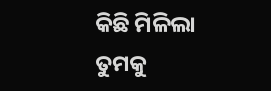କିଛି ମିଳିଲା ତୁମକୁ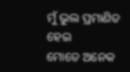ମୁଁ ଭୁଲ ପ୍ରମାଣିତ ହେଇ
ମୋତେ ଅନେକ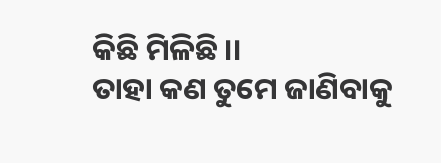କିଛି ମିଳିଛି ।।
ତାହା କଣ ତୁମେ ଜାଣିବାକୁ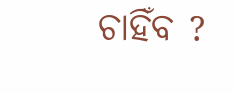ଚାହିଁବ ?